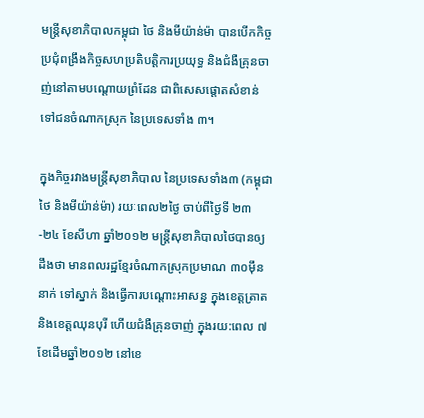មន្ត្រីសុខាភិបាលកម្ពុជា ថៃ និងមីយ៉ាន់ម៉ា បានបើកកិច្ចប្រជុំពង្រឹងកិច្ចសហប្រតិបត្តិការប្រយុទ្ធ និងជំងឺគ្រុនចាញ់នៅតាមបណ្ដោយព្រំដែន ជាពិសេសផ្តោតសំខាន់ទៅជនចំណាកស្រុក នៃប្រទេសទាំង ៣។

ក្នុងកិច្ចរវាងមន្រ្តីសុខាភិបាល នៃប្រទេសទាំង៣ (កម្ពុជា ថៃ និងមីយ៉ាន់ម៉ា) រយៈពេល២ថ្ងៃ ចាប់ពីថ្ងៃទី ២៣-២៤ ខែសីហា ឆ្នាំ២០១២ មន្ត្រីសុខាភិបាលថៃបានឲ្យដឹងថា មានពលរដ្ឋខ្មែរចំណាកស្រុកប្រមាណ ៣០ម៉ឹននាក់ ទៅស្នាក់ និងធ្វើការបណ្ដោះអាសន្ន ក្នុងខេត្តត្រាត និងខេត្តឈុនបុរី ហើយជំងឺគ្រុនចាញ់ ក្នុងរយ:ពេល ៧ខែដើមឆ្នាំ២០១២ នៅខេ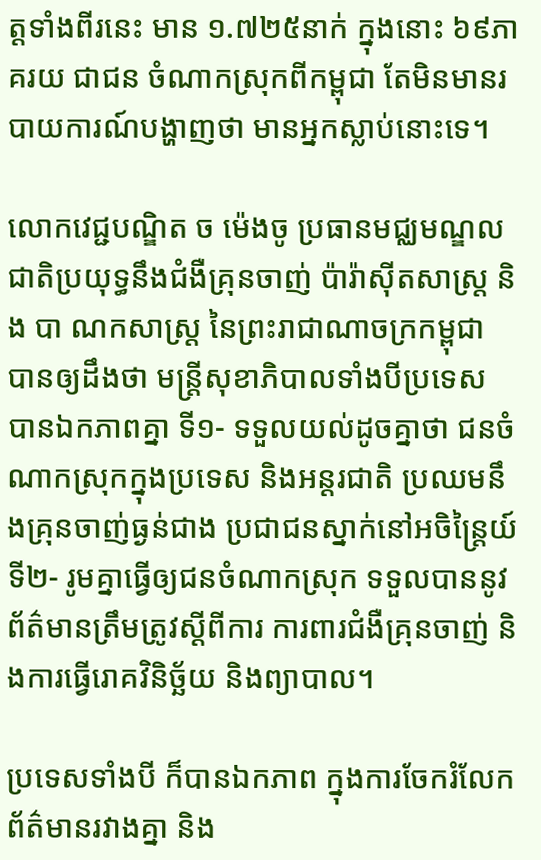ត្តទាំងពីរនេះ មាន ១.៧២៥នាក់ ក្នុងនោះ ៦៩ភាគរយ ជាជន ចំណាកស្រុកពីកម្ពុជា តែមិនមានរបាយការណ៍បង្ហាញថា មានអ្នកស្លាប់នោះទេ។

លោកវេជ្ជបណ្ឌិត ច ម៉េងចូ ប្រធានមជ្ឈមណ្ឌលជាតិប្រយុទ្ធនឹងជំងឺគ្រុនចាញ់ ប៉ារ៉ាស៊ីតសាស្ត្រ និង បា ណកសាស្ត្រ នៃព្រះរាជាណាចក្រកម្ពុជា បានឲ្យដឹងថា មន្ត្រីសុខាភិបាលទាំងបីប្រទេស បានឯកភាពគ្នា ទី១- ទទួលយល់ដូចគ្នាថា ជនចំណាកស្រុកក្នុងប្រទេស និងអន្តរជាតិ ប្រឈមនឹងគ្រុនចាញ់ធ្ងន់ជាង ប្រជាជនស្នាក់នៅអចិន្ត្រៃយ៍ ទី២- រូមគ្នាធ្វើឲ្យជនចំណាកស្រុក ទទួលបាននូវព័ត៌មានត្រឹមត្រូវស្ដីពីការ ការពារជំងឺគ្រុនចាញ់ និងការធ្វើរោគវិនិច្ឆ័យ និងព្យាបាល។

ប្រទេសទាំងបី ក៏បានឯកភាព ក្នុងការចែករំលែកព័ត៌មានរវាងគ្នា និង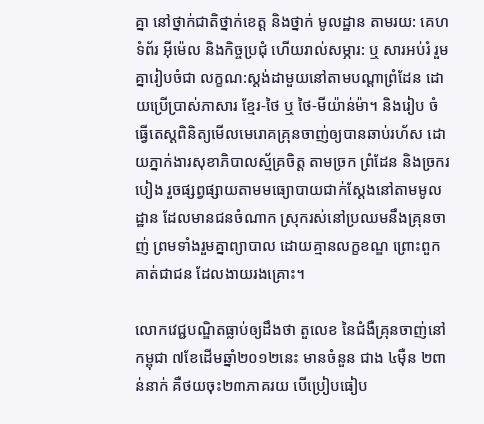គ្នា នៅថ្នាក់ជាតិថ្នាក់ខេត្ត និងថ្នាក់ មូលដ្ឋាន តាមរយ: គេហទំព័រ អ៊ីម៉េល និងកិច្ចប្រជុំ ហើយរាល់សម្ភារ: ឬ សារអប់រំ រួមគ្នារៀបចំជា លក្ខណ:ស្ដង់ដាមួយនៅតាមបណ្ដាព្រំដែន ដោយប្រើប្រាស់ភាសារ ខ្មែរ-ថៃ ឬ ថៃ-មីយ៉ាន់ម៉ា។ និងរៀប ចំធ្វើតេស្តពិនិត្យមើលមេរោគគ្រុនចាញ់ឲ្យបានឆាប់រហ័ស ដោយភ្នាក់ងារសុខាភិបាលស្ម័គ្រចិត្ត តាមច្រក ព្រំដែន និងច្រករបៀង រួចផ្សព្វផ្សាយតាមមធ្យោបាយជាក់ស្ដែងនៅតាមមូលដ្ឋាន ដែលមានជនចំណាក ស្រុករស់នៅប្រឈមនឹងគ្រុនចាញ់ ព្រមទាំងរួមគ្នាព្យាបាល ដោយគ្មានលក្ខខណ្ឌ ព្រោះពួកគាត់ជាជន ដែលងាយរងគ្រោះ។

លោកវេជ្ជបណ្ឌិតធ្លាប់ឲ្យដឹងថា តួលេខ នៃជំងឺគ្រុនចាញ់នៅកម្ពុជា ៧ខែដើមឆ្នាំ២០១២នេះ មានចំនួន ជាង ៤ម៉ឺន ២ពាន់នាក់ គឺថយចុះ២៣ភាគរយ បើប្រៀបធៀប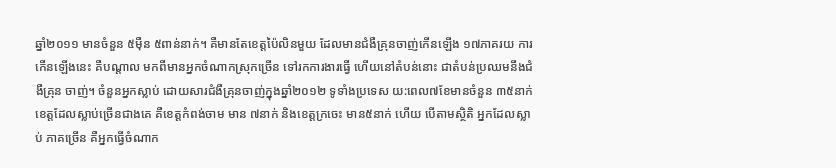ឆ្នាំ២០១១ មានចំនួន ៥ម៉ឺន ៥ពាន់នាក់។ គឺមានតែខេត្តប៉ៃលិនមួយ ដែលមានជំងឺគ្រុនចាញ់កើនឡើង ១៧ភាគរយ ការកើនឡើងនេះ គឺបណ្ដាល មកពីមានអ្នកចំណាកស្រុកច្រើន ទៅរកការងារធ្វើ ហើយនៅតំបន់នោះ ជាតំបន់ប្រឈមនឹងជំងឺគ្រុន ចាញ់។ ចំនួនអ្នកស្លាប់ ដោយសារជំងឺគ្រុនចាញ់ក្នុងឆ្នាំ២០១២ ទូទាំងប្រទេស យ:ពេល៧ខែមានចំនួន ៣៥នាក់ ខេត្តដែលស្លាប់ច្រើនជាងគេ គឺខេត្តកំពង់ចាម មាន ៧នាក់ និងខេត្តក្រចេះ មាន៥នាក់ ហើយ បើតាមស្ថិតិ អ្នកដែលស្លាប់ ភាគច្រើន គឺអ្នកធ្វើចំណាក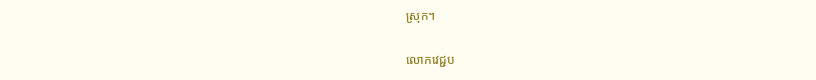ស្រុក។

លោកវេជ្ជប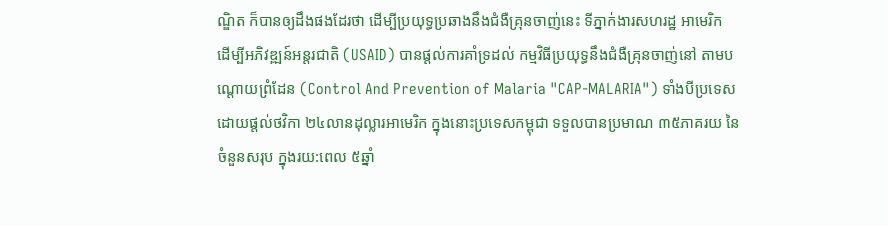ណ្ឌិត ក៏បានឲ្យដឹងផងដែរថា ដើម្បីប្រយុទ្ធប្រឆាងនឹងជំងឺគ្រុនចាញ់នេះ ទីភ្នាក់ងារសហរដ្ឋ អាមេរិក ដើម្បីអភិវឌ្ឍន៍អន្តរជាតិ (USAID) បានផ្ដល់ការគាំទ្រដល់ កម្មវិធីប្រយុទ្ធនឹងជំងឺគ្រុនចាញ់នៅ តាមបណ្ដោយព្រំដែន (Control And Prevention of Malaria "CAP-MALARIA") ទាំងបីប្រទេស ដោយផ្តល់ថវិកា ២៤លានដុល្លារអាមេរិក ក្នុងនោះប្រទេសកម្ពុជា ទទួលបានប្រមាណ ៣៥ភាគរយ នៃ ចំនួនសរុប ក្នុងរយ:ពេល ៥ឆ្នាំ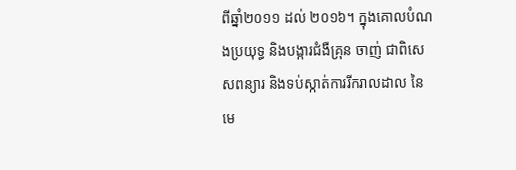ពីឆ្នាំ២០១១ ដល់ ២០១៦។ ក្នុងគោលបំណងប្រយុទ្ធ និងបង្ការជំងឺគ្រុន ចាញ់ ជាពិសេសពន្យារ និងទប់ស្កាត់ការរីករាលដាល នៃមេ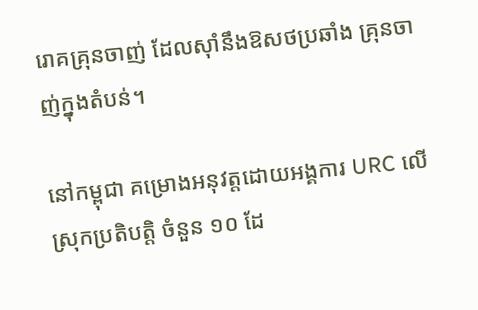រោគគ្រុនចាញ់ ដែលស៊ាំនឹងឱសថប្រឆាំង គ្រុនចាញ់ក្នុងតំបន់។

នៅកម្ពុជា គម្រោងអនុវត្តដោយអង្គការ URC លើស្រុកប្រតិបត្តិ ចំនួន ១០ ដែ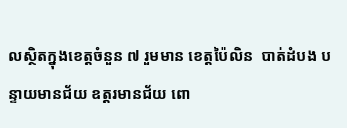លស្ថិតក្នុងខេត្តចំនួន ៧ រួមមាន ខេត្តប៉ៃលិន  បាត់ដំបង បន្ទាយមានជ័យ ឧត្ដរមានជ័យ ពោ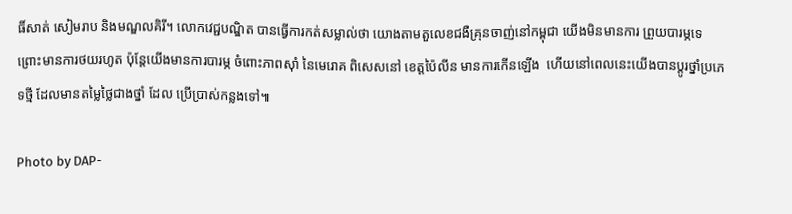ធិ៍សាត់ សៀមរាប និងមណ្ឌលគិរី។ លោកវេជ្ជបណ្ឌិត បានធ្វើការកត់សម្លាល់ថា យោងតាមតួលេខជងឺគ្រុនចាញ់នៅកម្ពុជា យើងមិនមានការ ព្រួយបារម្ភទេ ព្រោះមានការថយរហូត ប៉ុន្ដែយើងមានការបារម្ភ ចំពោះភាពស៊ាំ នៃមេរោគ ពិសេសនៅ ខេត្តប៉ៃលីន មានការកើនឡើង  ហើយនៅពេលនេះយើងបានប្ដូរថ្នាំប្រភេទថ្មី ដែលមានតម្លៃថ្លៃជាងថ្នាំ ដែល ប្រើប្រាស់កន្លងទៅ៕

Photo by DAP-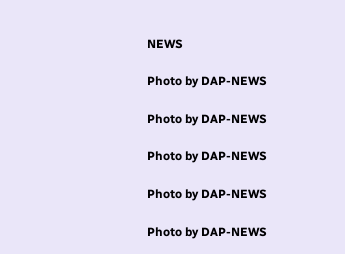NEWS

Photo by DAP-NEWS

Photo by DAP-NEWS

Photo by DAP-NEWS

Photo by DAP-NEWS

Photo by DAP-NEWS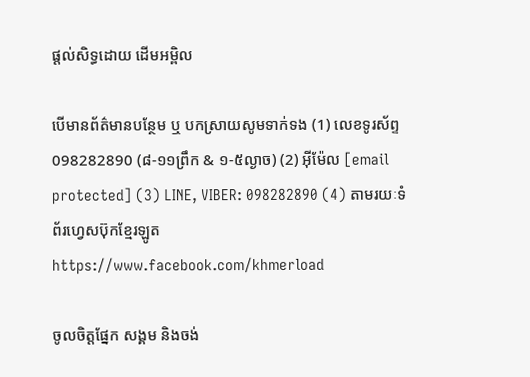ផ្តល់សិទ្ធដោយ ដើមអម្ពិល

បើមានព័ត៌មានបន្ថែម ឬ បកស្រាយសូមទាក់ទង (1) លេខទូរស័ព្ទ 098282890 (៨-១១ព្រឹក & ១-៥ល្ងាច) (2) អ៊ីម៉ែល [email protected] (3) LINE, VIBER: 098282890 (4) តាមរយៈទំព័រហ្វេសប៊ុកខ្មែរឡូត https://www.facebook.com/khmerload

ចូលចិត្តផ្នែក សង្គម និងចង់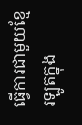ធ្វើការជាមួយខ្មែរឡូតក្នុង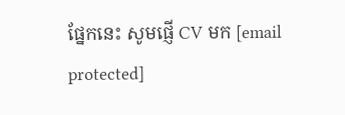ផ្នែកនេះ សូមផ្ញើ CV មក [email protected]